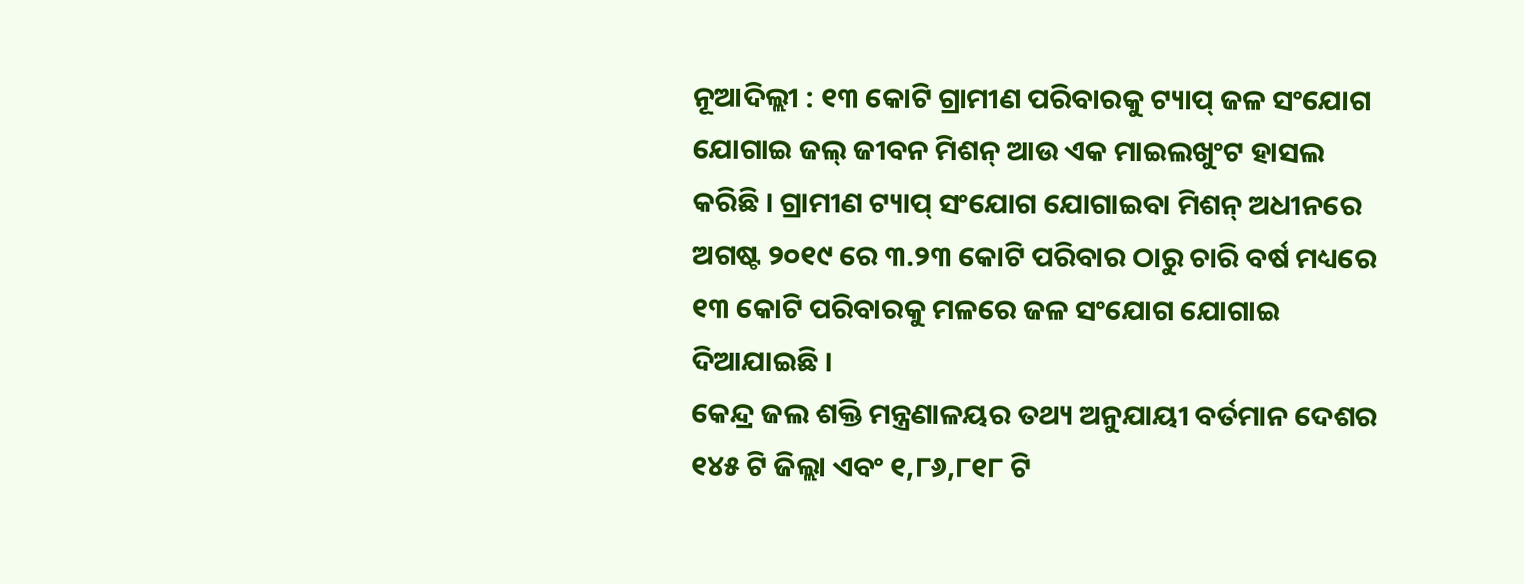ନୂଆଦିଲ୍ଲୀ : ୧୩ କୋଟି ଗ୍ରାମୀଣ ପରିବାରକୁ ଟ୍ୟାପ୍ ଜଳ ସଂଯୋଗ ଯୋଗାଇ ଜଲ୍ ଜୀବନ ମିଶନ୍ ଆଉ ଏକ ମାଇଲଖୁଂଟ ହାସଲ କରିଛି । ଗ୍ରାମୀଣ ଟ୍ୟାପ୍ ସଂଯୋଗ ଯୋଗାଇବା ମିଶନ୍ ଅଧୀନରେ ଅଗଷ୍ଟ ୨୦୧୯ ରେ ୩.୨୩ କୋଟି ପରିବାର ଠାରୁ ଚାରି ବର୍ଷ ମଧ୍ୟରେ ୧୩ କୋଟି ପରିବାରକୁ ମଳରେ ଜଳ ସଂଯୋଗ ଯୋଗାଇ ଦିଆଯାଇଛି ।
କେନ୍ଦ୍ର ଜଲ ଶକ୍ତି ମନ୍ତ୍ରଣାଳୟର ତଥ୍ୟ ଅନୁଯାୟୀ ବର୍ତମାନ ଦେଶର ୧୪୫ ଟି ଜିଲ୍ଲା ଏବଂ ୧,୮୬,୮୧୮ ଟି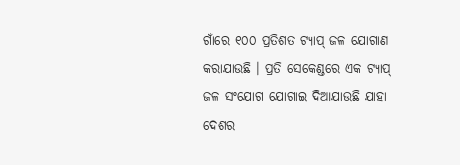ଗାଁରେ ୧୦୦ ପ୍ରତିଶତ ଟ୍ୟାପ୍ ଜଳ ଯୋଗାଣ କରାଯାଉଛି । ପ୍ରତି ସେକେଣ୍ଡରେ ଏକ ଟ୍ୟାପ୍ ଜଳ ସଂଯୋଗ ଯୋଗାଇ ଦିଆଯାଉଛି ଯାହା ଦେଶର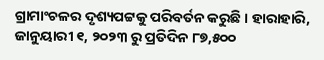ଗ୍ରାମାଂଚଳର ଦୃଶ୍ୟପଟ୍ଟକୁ ପରିବର୍ତନ କରୁଛି । ହାରାହାରି, ଜାନୁୟାରୀ ୧, ୨୦୨୩ ରୁ ପ୍ରତିଦିନ ୮୭,୫୦୦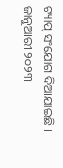ଟ୍ୟାପ୍ ସଂଯୋଗ ଦିଆଯାଇଛି । ଜାନୁଆରୀ ୨୦୨୩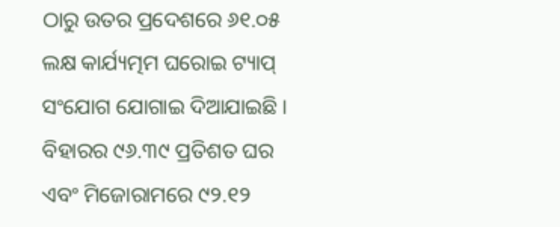ଠାରୁ ଉତର ପ୍ରଦେଶରେ ୬୧.୦୫ ଲକ୍ଷ କାର୍ଯ୍ୟତ୍ମମ ଘରୋଇ ଟ୍ୟାପ୍ ସଂଯୋଗ ଯୋଗାଇ ଦିଆଯାଇଛି । ବିହାରର ୯୬.୩୯ ପ୍ରତିଶତ ଘର ଏବଂ ମିଜୋରାମରେ ୯୨.୧୨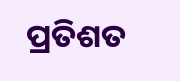ପ୍ରତିଶତ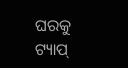ଘରକୁ ଟ୍ୟାପ୍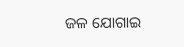ଜଳ ଯୋଗାଇ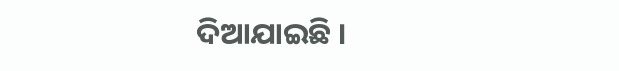ଦିଆଯାଇଛି ।